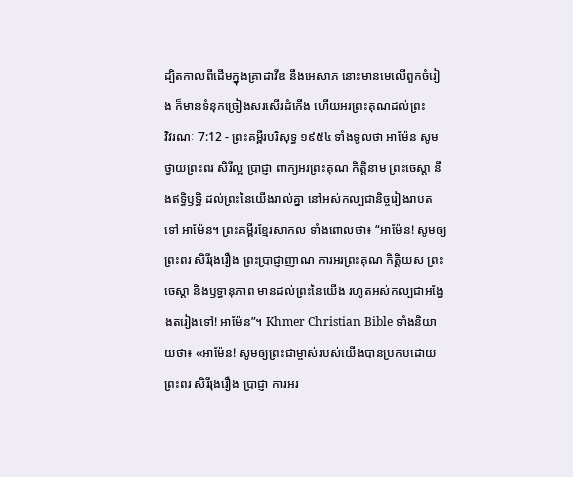ដ្បិតកាលពីដើមក្នុងគ្រាដាវីឌ នឹងអេសាភ នោះមានមេលើពួកចំរៀង ក៏មានទំនុកច្រៀងសរសើរដំកើង ហើយអរព្រះគុណដល់ព្រះ
វិវរណៈ 7:12 - ព្រះគម្ពីរបរិសុទ្ធ ១៩៥៤ ទាំងទូលថា អាម៉ែន សូមថ្វាយព្រះពរ សិរីល្អ ប្រាជ្ញា ពាក្យអរព្រះគុណ កិត្តិនាម ព្រះចេស្តា នឹងឥទ្ធិឫទ្ធិ ដល់ព្រះនៃយើងរាល់គ្នា នៅអស់កល្បជានិច្ចរៀងរាបតទៅ អាម៉ែន។ ព្រះគម្ពីរខ្មែរសាកល ទាំងពោលថា៖ “អាម៉ែន! សូមឲ្យព្រះពរ សិរីរុងរឿង ព្រះប្រាជ្ញាញាណ ការអរព្រះគុណ កិត្តិយស ព្រះចេស្ដា និងឫទ្ធានុភាព មានដល់ព្រះនៃយើង រហូតអស់កល្បជាអង្វែងតរៀងទៅ! អាម៉ែន”។ Khmer Christian Bible ទាំងនិយាយថា៖ «អាម៉ែន! សូមឲ្យព្រះជាម្ចាស់របស់យើងបានប្រកបដោយព្រះពរ សិរីរុងរឿង ប្រាជ្ញា ការអរ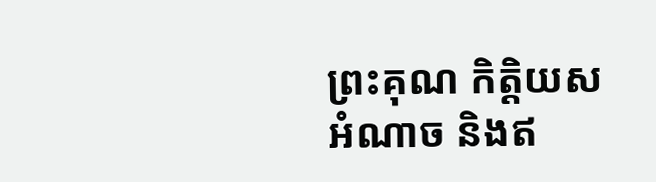ព្រះគុណ កិត្ដិយស អំណាច និងឥ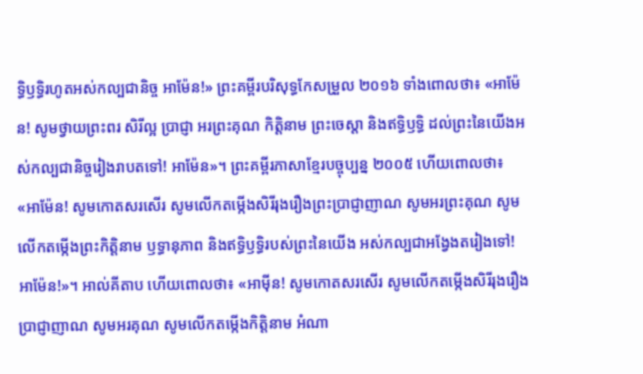ទ្ធិឫទ្ធិរហូតអស់កល្បជានិច្ច អាម៉ែន!» ព្រះគម្ពីរបរិសុទ្ធកែសម្រួល ២០១៦ ទាំងពោលថា៖ «អាម៉ែន! សូមថ្វាយព្រះពរ សិរីល្អ ប្រាជ្ញា អរព្រះគុណ កិត្តិនាម ព្រះចេស្តា និងឥទ្ធិឫទ្ធិ ដល់ព្រះនៃយើងអស់កល្បជានិច្ចរៀងរាបតទៅ! អាម៉ែន»។ ព្រះគម្ពីរភាសាខ្មែរបច្ចុប្បន្ន ២០០៥ ហើយពោលថា៖ «អាម៉ែន! សូមកោតសរសើរ សូមលើកតម្កើងសិរីរុងរឿងព្រះប្រាជ្ញាញាណ សូមអរព្រះគុណ សូមលើកតម្កើងព្រះកិត្តិនាម ឫទ្ធានុភាព និងឥទ្ធិឫទ្ធិរបស់ព្រះនៃយើង អស់កល្បជាអង្វែងតរៀងទៅ! អាម៉ែន!»។ អាល់គីតាប ហើយពោលថា៖ «អាម៉ីន! សូមកោតសរសើរ សូមលើកតម្កើងសិរីរុងរឿងប្រាជ្ញាញាណ សូមអរគុណ សូមលើកតម្កើងកិត្ដិនាម អំណា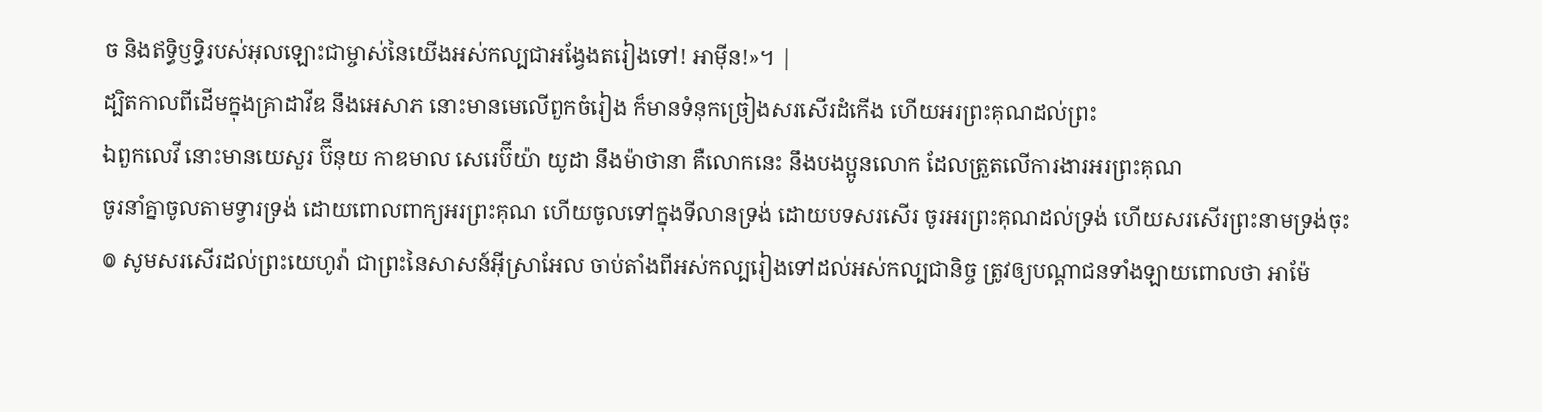ច និងឥទ្ធិឫទ្ធិរបស់អុលឡោះជាម្ចាស់នៃយើងអស់កល្បជាអង្វែងតរៀងទៅ! អាម៉ីន!»។ |
ដ្បិតកាលពីដើមក្នុងគ្រាដាវីឌ នឹងអេសាភ នោះមានមេលើពួកចំរៀង ក៏មានទំនុកច្រៀងសរសើរដំកើង ហើយអរព្រះគុណដល់ព្រះ
ឯពួកលេវី នោះមានយេសួរ ប៊ីនុយ កាឌមាល សេរេប៊ីយ៉ា យូដា នឹងម៉ាថានា គឺលោកនេះ នឹងបងប្អូនលោក ដែលត្រួតលើការងារអរព្រះគុណ
ចូរនាំគ្នាចូលតាមទ្វារទ្រង់ ដោយពោលពាក្យអរព្រះគុណ ហើយចូលទៅក្នុងទីលានទ្រង់ ដោយបទសរសើរ ចូរអរព្រះគុណដល់ទ្រង់ ហើយសរសើរព្រះនាមទ្រង់ចុះ
៙ សូមសរសើរដល់ព្រះយេហូវ៉ា ជាព្រះនៃសាសន៍អ៊ីស្រាអែល ចាប់តាំងពីអស់កល្បរៀងទៅដល់អស់កល្បជានិច្ច ត្រូវឲ្យបណ្តាជនទាំងឡាយពោលថា អាម៉ែ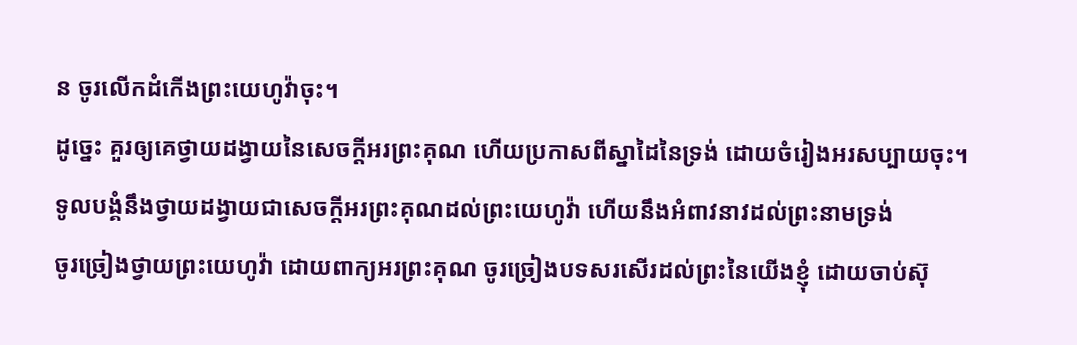ន ចូរលើកដំកើងព្រះយេហូវ៉ាចុះ។
ដូច្នេះ គួរឲ្យគេថ្វាយដង្វាយនៃសេចក្ដីអរព្រះគុណ ហើយប្រកាសពីស្នាដៃនៃទ្រង់ ដោយចំរៀងអរសប្បាយចុះ។
ទូលបង្គំនឹងថ្វាយដង្វាយជាសេចក្ដីអរព្រះគុណដល់ព្រះយេហូវ៉ា ហើយនឹងអំពាវនាវដល់ព្រះនាមទ្រង់
ចូរច្រៀងថ្វាយព្រះយេហូវ៉ា ដោយពាក្យអរព្រះគុណ ចូរច្រៀងបទសរសើរដល់ព្រះនៃយើងខ្ញុំ ដោយចាប់ស៊ុ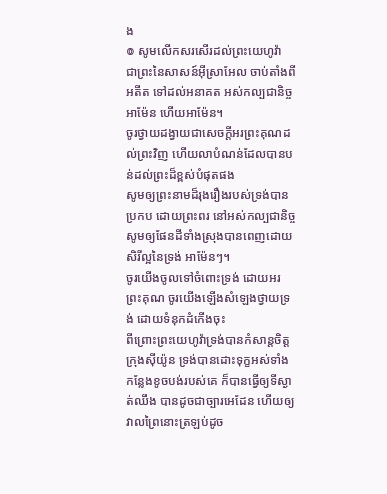ង
៙ សូមលើកសរសើរដល់ព្រះយេហូវ៉ា ជាព្រះនៃសាសន៍អ៊ីស្រាអែល ចាប់តាំងពីអតីត ទៅដល់អនាគត អស់កល្បជានិច្ច អាម៉ែន ហើយអាម៉ែន។
ចូរថ្វាយដង្វាយជាសេចក្ដីអរព្រះគុណដល់ព្រះវិញ ហើយលាបំណន់ដែលបានបន់ដល់ព្រះដ៏ខ្ពស់បំផុតផង
សូមឲ្យព្រះនាមដ៏រុងរឿងរបស់ទ្រង់បានប្រកប ដោយព្រះពរ នៅអស់កល្បជានិច្ច សូមឲ្យផែនដីទាំងស្រុងបានពេញដោយសិរីល្អនៃទ្រង់ អាម៉ែនៗ។
ចូរយើងចូលទៅចំពោះទ្រង់ ដោយអរព្រះគុណ ចូរយើងឡើងសំឡេងថ្វាយទ្រង់ ដោយទំនុកដំកើងចុះ
ពីព្រោះព្រះយេហូវ៉ាទ្រង់បានកំសាន្តចិត្តក្រុងស៊ីយ៉ូន ទ្រង់បានដោះទុក្ខអស់ទាំងកន្លែងខូចបង់របស់គេ ក៏បានធ្វើឲ្យទីស្ងាត់ឈឹង បានដូចជាច្បារអេដែន ហើយឲ្យវាលព្រៃនោះត្រឡប់ដូច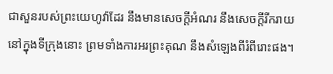ជាសួនរបស់ព្រះយេហូវ៉ាដែរ នឹងមានសេចក្ដីអំណរ នឹងសេចក្ដីរីករាយនៅក្នុងទីក្រុងនោះ ព្រមទាំងការអរព្រះគុណ នឹងសំឡេងពីរំពីរោះផង។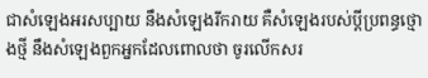ជាសំឡេងអរសប្បាយ នឹងសំឡេងរីករាយ គឺសំឡេងរបស់ប្ដីប្រពន្ធថ្មោងថ្មី នឹងសំឡេងពួកអ្នកដែលពោលថា ចូរលើកសរ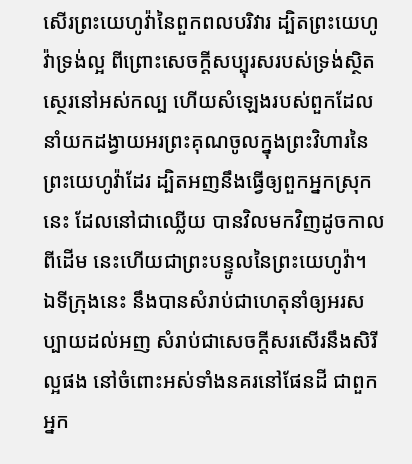សើរព្រះយេហូវ៉ានៃពួកពលបរិវារ ដ្បិតព្រះយេហូវ៉ាទ្រង់ល្អ ពីព្រោះសេចក្ដីសប្បុរសរបស់ទ្រង់ស្ថិតស្ថេរនៅអស់កល្ប ហើយសំឡេងរបស់ពួកដែលនាំយកដង្វាយអរព្រះគុណចូលក្នុងព្រះវិហារនៃព្រះយេហូវ៉ាដែរ ដ្បិតអញនឹងធ្វើឲ្យពួកអ្នកស្រុកនេះ ដែលនៅជាឈ្លើយ បានវិលមកវិញដូចកាលពីដើម នេះហើយជាព្រះបន្ទូលនៃព្រះយេហូវ៉ា។
ឯទីក្រុងនេះ នឹងបានសំរាប់ជាហេតុនាំឲ្យអរសប្បាយដល់អញ សំរាប់ជាសេចក្ដីសរសើរនឹងសិរីល្អផង នៅចំពោះអស់ទាំងនគរនៅផែនដី ជាពួកអ្នក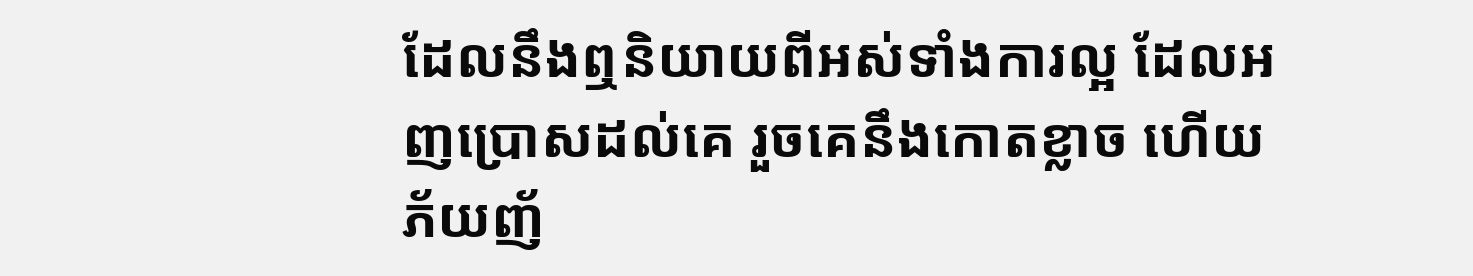ដែលនឹងឮនិយាយពីអស់ទាំងការល្អ ដែលអញប្រោសដល់គេ រួចគេនឹងកោតខ្លាច ហើយភ័យញ័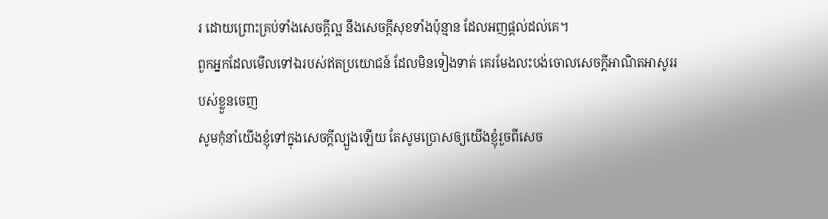រ ដោយព្រោះគ្រប់ទាំងសេចក្ដីល្អ នឹងសេចក្ដីសុខទាំងប៉ុន្មាន ដែលអញផ្តល់ដល់គេ។
ពួកអ្នកដែលមើលទៅឯរបស់ឥតប្រយោជន៍ ដែលមិនទៀងទាត់ គេរមែងលះបង់ចោលសេចក្ដីអាណិតអាសូររបស់ខ្លួនចេញ
សូមកុំនាំយើងខ្ញុំទៅក្នុងសេចក្ដីល្បួងឡើយ តែសូមប្រោសឲ្យយើងខ្ញុំរួចពីសេច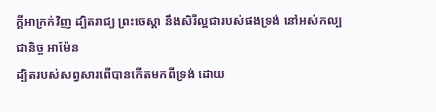ក្ដីអាក្រក់វិញ ដ្បិតរាជ្យ ព្រះចេស្តា នឹងសិរីល្អជារបស់ផងទ្រង់ នៅអស់កល្បជានិច្ច អាម៉ែន
ដ្បិតរបស់សព្វសារពើបានកើតមកពីទ្រង់ ដោយ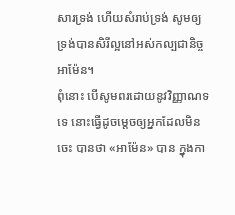សារទ្រង់ ហើយសំរាប់ទ្រង់ សូមឲ្យទ្រង់បានសិរីល្អនៅអស់កល្បជានិច្ច អាម៉ែន។
ពុំនោះ បើសូមពរដោយនូវវិញ្ញាណទទេ នោះធ្វើដូចម្តេចឲ្យអ្នកដែលមិនចេះ បានថា «អាម៉ែន» បាន ក្នុងកា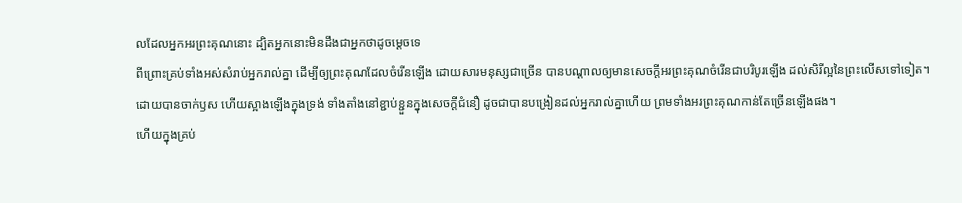លដែលអ្នកអរព្រះគុណនោះ ដ្បិតអ្នកនោះមិនដឹងជាអ្នកថាដូចម្តេចទេ
ពីព្រោះគ្រប់ទាំងអស់សំរាប់អ្នករាល់គ្នា ដើម្បីឲ្យព្រះគុណដែលចំរើនឡើង ដោយសារមនុស្សជាច្រើន បានបណ្តាលឲ្យមានសេចក្ដីអរព្រះគុណចំរើនជាបរិបូរឡើង ដល់សិរីល្អនៃព្រះលើសទៅទៀត។
ដោយបានចាក់ឫស ហើយស្អាងឡើងក្នុងទ្រង់ ទាំងតាំងនៅខ្ជាប់ខ្ជួនក្នុងសេចក្ដីជំនឿ ដូចជាបានបង្រៀនដល់អ្នករាល់គ្នាហើយ ព្រមទាំងអរព្រះគុណកាន់តែច្រើនឡើងផង។
ហើយក្នុងគ្រប់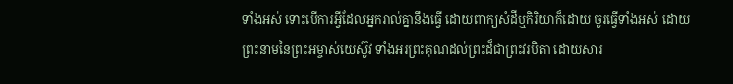ទាំងអស់ ទោះបើការអ្វីដែលអ្នករាល់គ្នានឹងធ្វើ ដោយពាក្យសំដីឬកិរិយាក៏ដោយ ចូរធ្វើទាំងអស់ ដោយព្រះនាមនៃព្រះអម្ចាស់យេស៊ូវ ទាំងអរព្រះគុណដល់ព្រះដ៏ជាព្រះវរបិតា ដោយសារ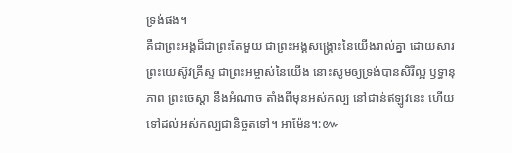ទ្រង់ផង។
គឺជាព្រះអង្គដ៏ជាព្រះតែមួយ ជាព្រះអង្គសង្គ្រោះនៃយើងរាល់គ្នា ដោយសារព្រះយេស៊ូវគ្រីស្ទ ជាព្រះអម្ចាស់នៃយើង នោះសូមឲ្យទ្រង់បានសិរីល្អ ឫទ្ធានុភាព ព្រះចេស្តា នឹងអំណាច តាំងពីមុនអស់កល្ប នៅជាន់ឥឡូវនេះ ហើយទៅដល់អស់កល្បជានិច្ចតទៅ។ អាម៉ែន។:៚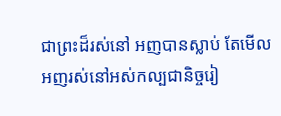ជាព្រះដ៏រស់នៅ អញបានស្លាប់ តែមើល អញរស់នៅអស់កល្បជានិច្ចរៀ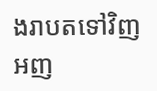ងរាបតទៅវិញ អញ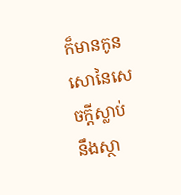ក៏មានកូនសោនៃសេចក្ដីស្លាប់ នឹងស្ថា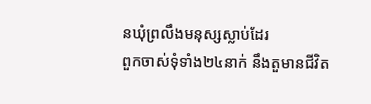នឃុំព្រលឹងមនុស្សស្លាប់ដែរ
ពួកចាស់ទុំទាំង២៤នាក់ នឹងតួមានជីវិត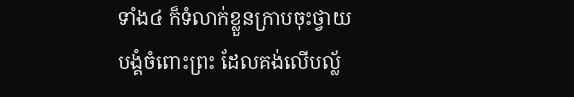ទាំង៤ ក៏ទំលាក់ខ្លួនក្រាបចុះថ្វាយបង្គំចំពោះព្រះ ដែលគង់លើបល្ល័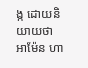ង្ក ដោយនិយាយថា អាម៉ែន ហា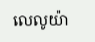លេលូយ៉ា